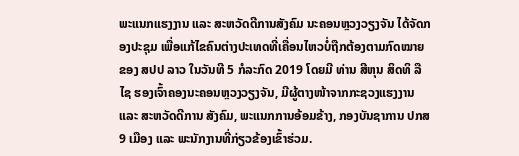ພະແນກແຮງງານ ແລະ ສະຫວັດດີການສັງຄົມ ນະຄອນຫຼວງວຽງຈັນ ໄດ້ຈັດກອງປະຊຸມ ເພື່ອແກ້ໄຂຄົນຕ່າງປະເທດທີ່ເຄື່ອນໄຫວບໍ່ຖືກຕ້ອງຕາມກົດໝາຍຂອງ ສປປ ລາວ ໃນວັນທີ 5 ກໍລະກົດ 2019 ໂດຍມີ ທ່ານ ສີຫຸນ ສິດທິ ລືໄຊ ຮອງເຈົ້າຄອງນະຄອນຫຼວງວຽງຈັນ, ມີຜູ້ຕາງໜ້າຈາກກະຊວງແຮງງານ ແລະ ສະຫວັດດີການ ສັງຄົມ, ພະແນກການອ້ອມຂ້າງ, ກອງບັນຊາການ ປກສ 9 ເມືອງ ແລະ ພະນັກງານທີ່ກ່ຽວຂ້ອງເຂົ້າຮ່ວມ.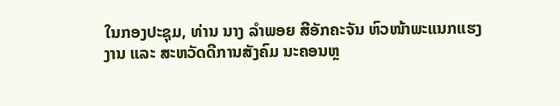ໃນກອງປະຊຸມ, ທ່ານ ນາງ ລຳພອຍ ສີອັກຄະຈັນ ຫົວໜ້າພະແນກແຮງງານ ແລະ ສະຫວັດດີການສັງຄົມ ນະຄອນຫຼ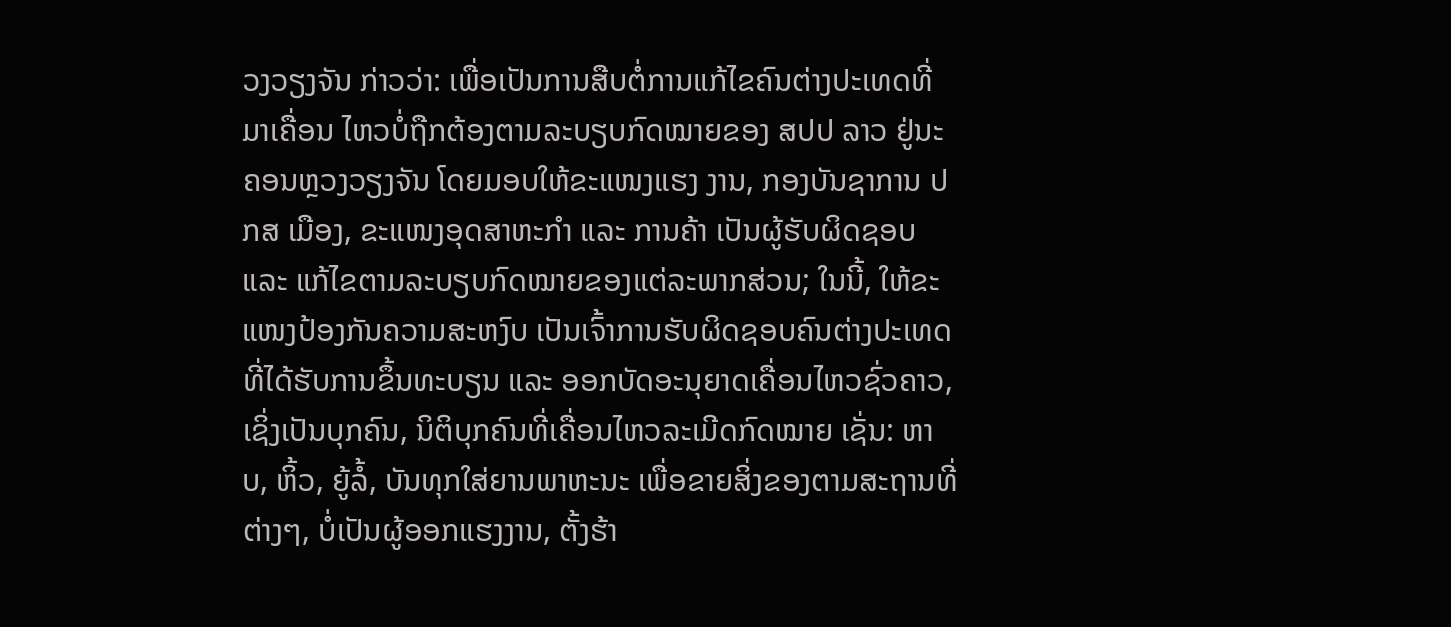ວງວຽງຈັນ ກ່າວວ່າ: ເພື່ອເປັນການສືບຕໍ່ການແກ້ໄຂຄົນຕ່າງປະເທດທີ່ມາເຄື່ອນ ໄຫວບໍ່ຖືກຕ້ອງຕາມລະບຽບກົດໝາຍຂອງ ສປປ ລາວ ຢູ່ນະຄອນຫຼວງວຽງຈັນ ໂດຍມອບໃຫ້ຂະແໜງແຮງ ງານ, ກອງບັນຊາການ ປກສ ເມືອງ, ຂະແໜງອຸດສາຫະກຳ ແລະ ການຄ້າ ເປັນຜູ້ຮັບຜິດຊອບ ແລະ ແກ້ໄຂຕາມລະບຽບກົດໝາຍຂອງແຕ່ລະພາກສ່ວນ; ໃນນີ້, ໃຫ້ຂະແໜງປ້ອງກັນຄວາມສະຫງົບ ເປັນເຈົ້າການຮັບຜິດຊອບຄົນຕ່າງປະເທດທີ່ໄດ້ຮັບການຂຶ້ນທະບຽນ ແລະ ອອກບັດອະນຸຍາດເຄື່ອນໄຫວຊົ່ວຄາວ, ເຊິ່ງເປັນບຸກຄົນ, ນິຕິບຸກຄົນທີ່ເຄື່ອນໄຫວລະເມີດກົດໝາຍ ເຊັ່ນ: ຫາບ, ຫິ້ວ, ຍູ້ລໍ້, ບັນທຸກໃສ່ຍານພາຫະນະ ເພື່ອຂາຍສິ່ງຂອງຕາມສະຖານທີ່ຕ່າງໆ, ບໍ່ເປັນຜູ້ອອກແຮງງານ, ຕັ້ງຮ້າ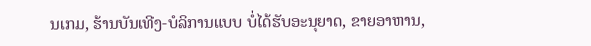ນເກມ, ຮ້ານບັນເທີງ-ບໍລິການແບບ ບໍ່ໄດ້ຮັບອະນຸຍາດ, ຂາຍອາຫານ,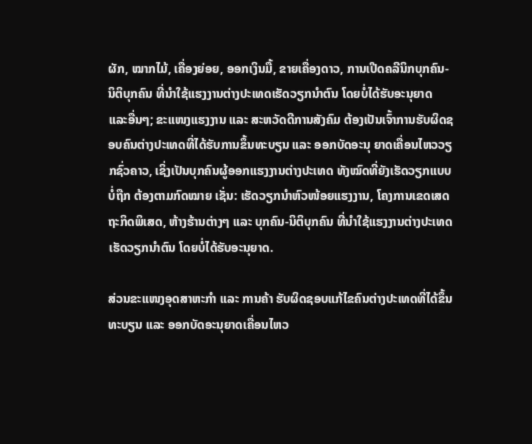ຜັກ, ໝາກໄມ້, ເຄື່ອງຍ່ອຍ, ອອກເງິນມື້, ຂາຍເຄື່ອງດາວ, ການເປີດຄລີນິກບຸກຄົນ-ນິຕິບຸກຄົນ ທີ່ນຳໃຊ້ແຮງງານຕ່າງປະເທດເຮັດວຽກນຳຕົນ ໂດຍບໍ່ໄດ້ຮັບອະນຸຍາດ ແລະອື່ນໆ; ຂະແໜງແຮງງານ ແລະ ສະຫວັດດີການສັງຄົມ ຕ້ອງເປັນເຈົ້າການຮັບຜິດຊອບຄົນຕ່າງປະເທດທີ່ໄດ້ຮັບການຂຶ້ນທະບຽນ ແລະ ອອກບັດອະນຸ ຍາດເຄື່ອນໄຫວວຽກຊົ່ວຄາວ, ເຊິ່ງເປັນບຸກຄົນຜູ້ອອກແຮງງານຕ່າງປະເທດ ທັງໝົດທີ່ຍັງເຮັດວຽກແບບບໍ່ຖືກ ຕ້ອງຕາມກົດໝາຍ ເຊັ່ນ: ເຮັດວຽກນຳຫົວໜ້ອຍແຮງງານ, ໂຄງການເຂດເສດຖະກິດພິເສດ, ຫ້າງຮ້ານຕ່າງໆ ແລະ ບຸກຄົນ-ນິຕິບຸກຄົນ ທີ່ນຳໃຊ້ແຮງງານຕ່າງປະເທດເຮັດວຽກນຳຕົນ ໂດຍບໍ່ໄດ້ຮັບອະນຸຍາດ.

ສ່ວນຂະແໜງອຸດສາຫະກຳ ແລະ ການຄ້າ ຮັບຜິດຊອບແກ້ໄຂຄົນຕ່າງປະເທດທີ່ໄດ້ຂຶ້ນທະບຽນ ແລະ ອອກບັດອະນຸຍາດເຄື່ອນໄຫວ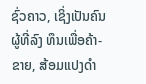ຊົ່ວຄາວ, ເຊິ່ງເປັນຄົນຜູ້ທີ່ລົງ ທຶນເພື່ອຄ້າ-ຂາຍ, ສ້ອມແປງດຳ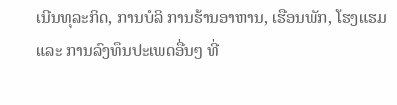ເນີນທຸລະກິດ, ການບໍລິ ການຮ້ານອາຫານ, ເຮືອນພັກ, ໂຮງແຮມ ແລະ ການລົງທຶນປະເພດອື່ນໆ ທີ່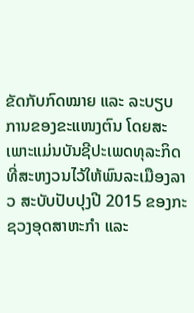ຂັດກັບກົດໝາຍ ແລະ ລະບຽບການຂອງຂະແໜງຕົນ ໂດຍສະເພາະແມ່ນບັນຊີປະເພດທຸລະກິດທີ່ສະຫງວນໄວ້ໃຫ້ພົນລະເມືອງລາວ ສະບັບປັບປຸງປີ 2015 ຂອງກະ ຊວງອຸດສາຫະກຳ ແລະ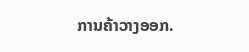ການຄ້າວາງອອກ.